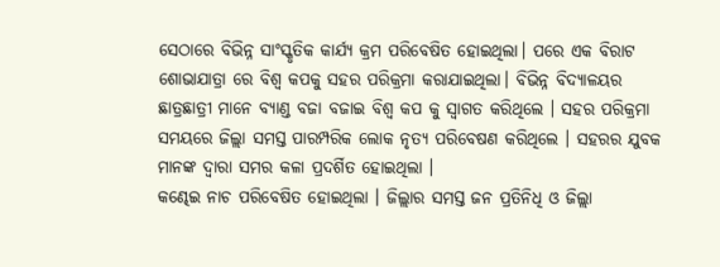ସେଠାରେ ବିଭିନ୍ନ ସାଂସ୍କୃତିକ କାର୍ଯ୍ୟ କ୍ରମ ପରିବେଷିତ ହୋଇଥିଲା। ପରେ ଏକ ବିରାଟ ଶୋଭାଯାତ୍ରା ରେ ବିଶ୍ଵ କପକୁ ସହର ପରିକ୍ରମା କରାଯାଇଥିଲା। ବିଭିନ୍ନ ବିଦ୍ୟାଳୟର ଛାତ୍ରଛାତ୍ରୀ ମାନେ ବ୍ୟାଣ୍ଡ ବଜା ବଜାଇ ବିଶ୍ଵ କପ କୁ ସ୍ଵାଗତ କରିଥିଲେ । ସହର ପରିକ୍ରମା ସମୟରେ ଜିଲ୍ଲା ସମସ୍ତ ପାରମ୍ପରିକ ଲୋକ ନୃତ୍ୟ ପରିବେଷଣ କରିଥିଲେ । ସହରର ଯୁବକ ମାନଙ୍କ ଦ୍ଵାରା ସମର କଳା ପ୍ରଦର୍ଶିତ ହୋଇଥିଲା ।
କଣ୍ଢେଇ ନାଚ ପରିବେଷିତ ହୋଇଥିଲା । ଜିଲ୍ଲାର ସମସ୍ତ ଜନ ପ୍ରତିନିଧି ଓ ଜିଲ୍ଲା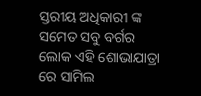ସ୍ତରୀୟ ଅଧିକାରୀ ଙ୍କ ସମେତ ସବୁ ବର୍ଗର ଲୋକ ଏହି ଶୋଭାଯାତ୍ରା ରେ ସାମିଲ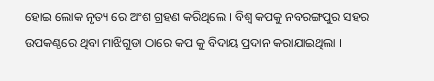ହୋଇ ଲୋକ ନୃତ୍ୟ ରେ ଅଂଶ ଗ୍ରହଣ କରିଥିଲେ । ବିଶ୍ଵ କପକୁ ନବରଙ୍ଗପୁର ସହର ଉପକଣ୍ଠରେ ଥିବା ମାଝିଗୁଡା ଠାରେ କପ କୁ ବିଦାୟ ପ୍ରଦାନ କରାଯାଇଥିଲା ।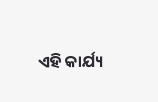ଏହି କାର୍ଯ୍ୟ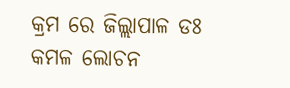କ୍ରମ ରେ ଜିଲ୍ଲାପାଳ ଡଃ କମଳ ଲୋଚନ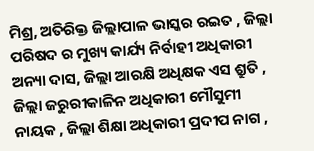ମିଶ୍ର, ଅତିରିକ୍ତ ଜିଲ୍ଲାପାଳ ଭାସ୍କର ରଇତ , ଜିଲ୍ଲା ପରିଷଦ ର ମୁଖ୍ୟ କାର୍ଯ୍ୟ ନିର୍ବାହୀ ଅଧିକାରୀ ଅନ୍ୟା ଦାସ, ଜିଲ୍ଲା ଆରକ୍ଷି ଅଧିକ୍ଷକ ଏସ ଶ୍ରୁତି , ଜିଲ୍ଲା ଜରୁରୀକାଳିନ ଅଧିକାରୀ ମୌସୁମୀ ନାୟକ , ଜିଲ୍ଲା ଶିକ୍ଷା ଅଧିକାରୀ ପ୍ରଦୀପ ନାଗ ,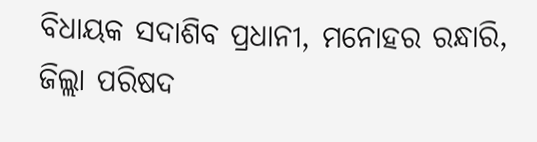ବିଧାୟକ ସଦାଶିବ ପ୍ରଧାନୀ, ମନୋହର ରନ୍ଧାରି, ଜିଲ୍ଲା ପରିଷଦ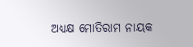ଅଧ୍ୟକ୍ଷ ମୋତିରାମ ନାୟକ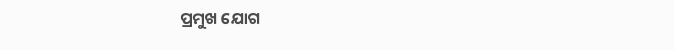ପ୍ରମୁଖ ଯୋଗ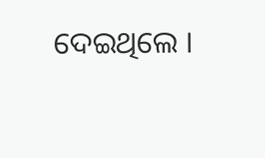ଦେଇଥିଲେ ।